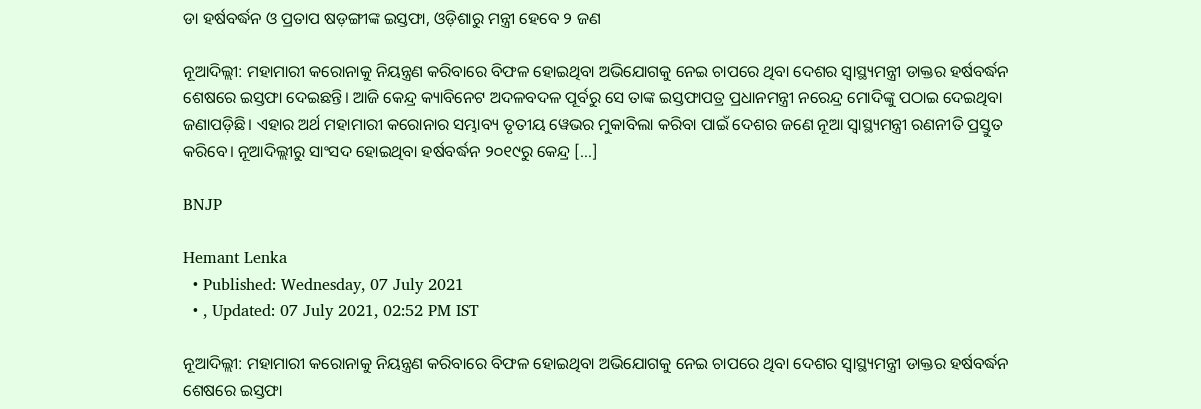ଡା ହର୍ଷବର୍ଦ୍ଧନ ଓ ପ୍ରତାପ ଷଡ଼ଙ୍ଗୀଙ୍କ ଇସ୍ତଫା, ଓଡ଼ିଶାରୁ ମନ୍ତ୍ରୀ ହେବେ ୨ ଜଣ

ନୂଆଦିଲ୍ଲୀ: ମହାମାରୀ କରୋନାକୁ ନିୟନ୍ତ୍ରଣ କରିବାରେ ବିଫଳ ହୋଇଥିବା ଅଭିଯୋଗକୁ ନେଇ ଚାପରେ ଥିବା ଦେଶର ସ୍ୱାସ୍ଥ୍ୟମନ୍ତ୍ରୀ ଡାକ୍ତର ହର୍ଷବର୍ଦ୍ଧନ ଶେଷରେ ଇସ୍ତଫା ଦେଇଛନ୍ତି। ଆଜି କେନ୍ଦ୍ର କ୍ୟାବିନେଟ ଅଦଳବଦଳ ପୂର୍ବରୁ ସେ ତାଙ୍କ ଇସ୍ତଫାପତ୍ର ପ୍ରଧାନମନ୍ତ୍ରୀ ନରେନ୍ଦ୍ର ମୋଦିଙ୍କୁ ପଠାଇ ଦେଇଥିବା ଜଣାପଡ଼ିଛି। ଏହାର ଅର୍ଥ ମହାମାରୀ କରୋନାର ସମ୍ଭାବ୍ୟ ତୃତୀୟ ୱେଭର ମୁକାବିଲା କରିବା ପାଇଁ ଦେଶର ଜଣେ ନୂଆ ସ୍ୱାସ୍ଥ୍ୟମନ୍ତ୍ରୀ ରଣନୀତି ପ୍ରସ୍ତୁତ କରିବେ। ନୂଆଦିଲ୍ଲୀରୁ ସାଂସଦ ହୋଇଥିବା ହର୍ଷବର୍ଦ୍ଧନ ୨୦୧୯ରୁ କେନ୍ଦ୍ର […]

BNJP

Hemant Lenka
  • Published: Wednesday, 07 July 2021
  • , Updated: 07 July 2021, 02:52 PM IST

ନୂଆଦିଲ୍ଲୀ: ମହାମାରୀ କରୋନାକୁ ନିୟନ୍ତ୍ରଣ କରିବାରେ ବିଫଳ ହୋଇଥିବା ଅଭିଯୋଗକୁ ନେଇ ଚାପରେ ଥିବା ଦେଶର ସ୍ୱାସ୍ଥ୍ୟମନ୍ତ୍ରୀ ଡାକ୍ତର ହର୍ଷବର୍ଦ୍ଧନ ଶେଷରେ ଇସ୍ତଫା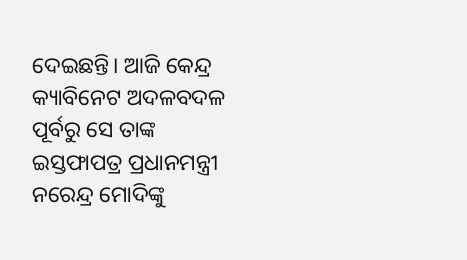ଦେଇଛନ୍ତି। ଆଜି କେନ୍ଦ୍ର କ୍ୟାବିନେଟ ଅଦଳବଦଳ ପୂର୍ବରୁ ସେ ତାଙ୍କ ଇସ୍ତଫାପତ୍ର ପ୍ରଧାନମନ୍ତ୍ରୀ ନରେନ୍ଦ୍ର ମୋଦିଙ୍କୁ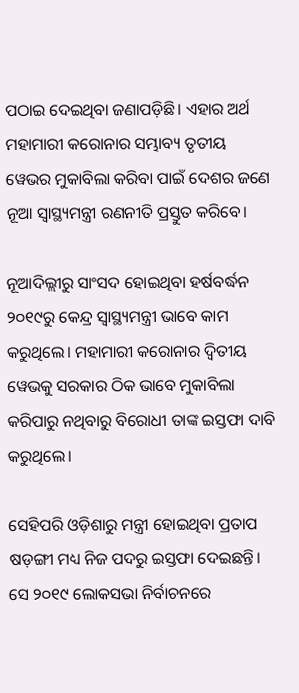ପଠାଇ ଦେଇଥିବା ଜଣାପଡ଼ିଛି। ଏହାର ଅର୍ଥ ମହାମାରୀ କରୋନାର ସମ୍ଭାବ୍ୟ ତୃତୀୟ ୱେଭର ମୁକାବିଲା କରିବା ପାଇଁ ଦେଶର ଜଣେ ନୂଆ ସ୍ୱାସ୍ଥ୍ୟମନ୍ତ୍ରୀ ରଣନୀତି ପ୍ରସ୍ତୁତ କରିବେ।

ନୂଆଦିଲ୍ଲୀରୁ ସାଂସଦ ହୋଇଥିବା ହର୍ଷବର୍ଦ୍ଧନ ୨୦୧୯ରୁ କେନ୍ଦ୍ର ସ୍ୱାସ୍ଥ୍ୟମନ୍ତ୍ରୀ ଭାବେ କାମ କରୁଥିଲେ। ମହାମାରୀ କରୋନାର ଦ୍ୱିତୀୟ ୱେଭକୁ ସରକାର ଠିକ ଭାବେ ମୁକାବିଲା କରିପାରୁ ନଥିବାରୁ ବିରୋଧୀ ତାଙ୍କ ଇସ୍ତଫା ଦାବି କରୁଥିଲେ।

ସେହିପରି ଓଡ଼ିଶାରୁ ମନ୍ତ୍ରୀ ହୋଇଥିବା ପ୍ରତାପ ଷଡ଼ଙ୍ଗୀ ମଧ୍ୟ ନିଜ ପଦରୁ ଇସ୍ତଫା ଦେଇଛନ୍ତି। ସେ ୨୦୧୯ ଲୋକସଭା ନିର୍ବାଚନରେ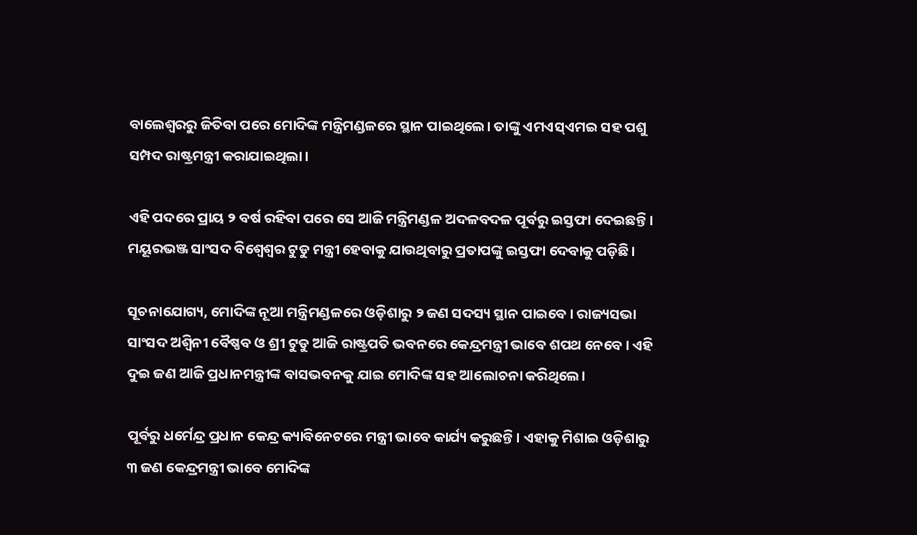ବାଲେଶ୍ୱରରୁ ଜିତିବା ପରେ ମୋଦିଙ୍କ ମନ୍ତ୍ରିମଣ୍ଡଳରେ ସ୍ଥାନ ପାଇଥିଲେ। ତାଙ୍କୁ ଏମଏସ୍‌ଏମଇ ସହ ପଶୁ ସମ୍ପଦ ରାଷ୍ଟ୍ରମନ୍ତ୍ରୀ କରାଯାଇଥିଲା।

ଏହି ପଦରେ ପ୍ରାୟ ୨ ବର୍ଷ ରହିବା ପରେ ସେ ଆଜି ମନ୍ତ୍ରିମଣ୍ଡଳ ଅଦଳବଦଳ ପୂର୍ବରୁ ଇସ୍ତଫା ଦେଇଛନ୍ତି। ମୟୂରଭଞ୍ଜ ସାଂସଦ ବିଶ୍ୱେଶ୍ୱର ଟୁଡୁ ମନ୍ତ୍ରୀ ହେବାକୁ ଯାଉଥିବାରୁ ପ୍ରତାପଙ୍କୁ ଇସ୍ତଫା ଦେବାକୁ ପଡ଼ିଛି।

ସୂଚନାଯୋଗ୍ୟ, ମୋଦିଙ୍କ ନୂଆ ମନ୍ତ୍ରିମଣ୍ଡଳରେ ଓଡ଼ିଶାରୁ ୨ ଜଣ ସଦସ୍ୟ ସ୍ଥାନ ପାଇବେ। ରାଜ୍ୟସଭା ସାଂସଦ ଅଶ୍ୱିନୀ ବୈଷ୍ଣବ ଓ ଶ୍ରୀ ଟୁଡୁ ଆଜି ରାଷ୍ଟ୍ରପତି ଭବନରେ କେନ୍ଦ୍ରମନ୍ତ୍ରୀ ଭାବେ ଶପଥ ନେବେ। ଏହି ଦୁଇ ଜଣ ଆଜି ପ୍ରଧାନମନ୍ତ୍ରୀଙ୍କ ବାସଭବନକୁ ଯାଇ ମୋଦିଙ୍କ ସହ ଆଲୋଚନା କରିଥିଲେ।

ପୂର୍ବରୁ ଧର୍ମେନ୍ଦ୍ର ପ୍ରଧାନ କେନ୍ଦ୍ର କ୍ୟାବିନେଟରେ ମନ୍ତ୍ରୀ ଭାବେ କାର୍ଯ୍ୟ କରୁଛନ୍ତି। ଏହାକୁ ମିଶାଇ ଓଡ଼ିଶାରୁ ୩ ଜଣ କେନ୍ଦ୍ରମନ୍ତ୍ରୀ ଭାବେ ମୋଦିଙ୍କ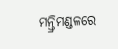ମନ୍ତ୍ରିମଣ୍ଡଳରେ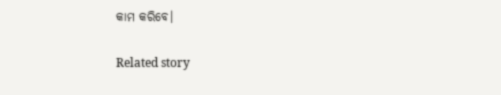କାମ କରିବେ।

Related story